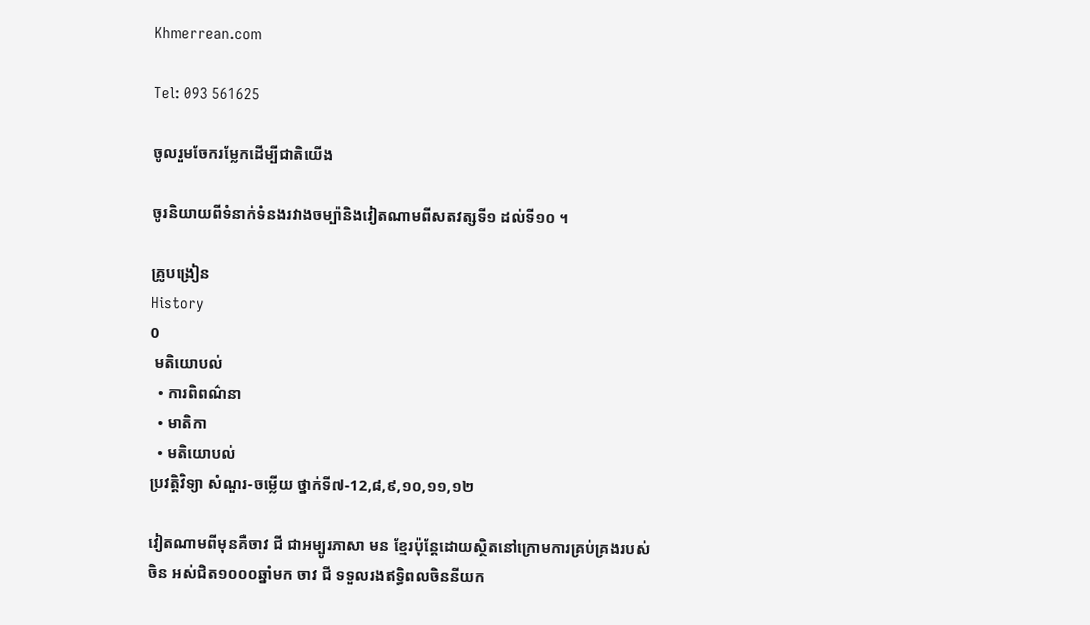Khmerrean.com

Tel: 093 561625

ចូលរួមចែករម្លែកដើម្បីជាតិយើង

ចូរនិយាយពីទំនាក់ទំនងរវាងចម្ប៉ានិងវៀតណាមពីសតវត្សទី១ ដល់ទី១០ ។

គ្រូបង្រៀន
History
0
 មតិយោបល់
  • ការពិពណ៌នា
  • មាតិកា
  • មតិយោបល់
ប្រវត្តិវិទ្យា សំណួរ-ចម្លើយ ថ្នាក់ទី៧-12,៨,៩,១០,១១,១២

វៀតណាមពីមុនគឺចាវ ជី ជាអម្បូរភាសា មន ខ្មែរប៉ុន្តែដោយស្ថិតនៅក្រោមការគ្រប់គ្រងរបស់ចិន អស់ជិត១០០០ឆ្នាំមក ចាវ ជី ទទួលរងឥទ្ធិពលចិននីយក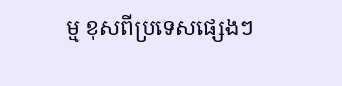ម្ម ខុសពីប្រទេសផ្សេងៗ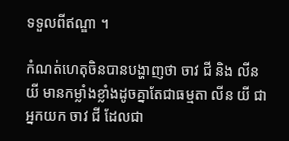ទទួលពីឥណ្ឌា ។

កំណត់ហេតុចិនបានបង្ហាញថា ចាវ ជី និង លីន យី មានកម្លាំងខ្លាំងដូចគ្នាតែជាធម្មតា លីន យី ជាអ្នកយក ចាវ ជី ដែលជា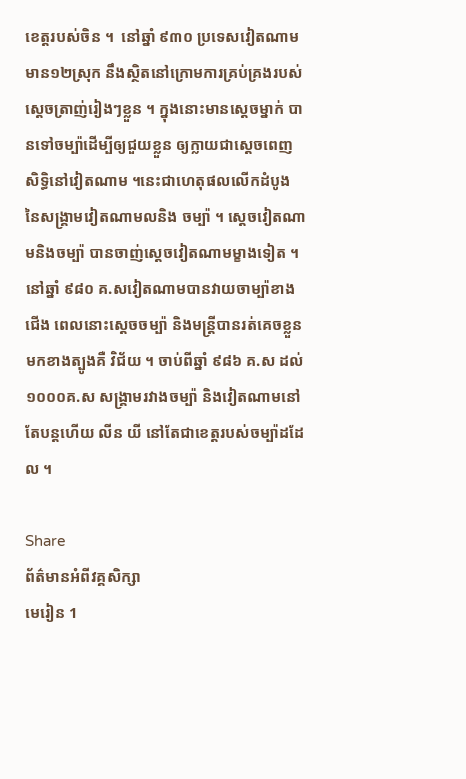ខេត្តរបស់ចិន ។  នៅឆ្នាំ ៩៣០ ប្រទេសវៀតណាម មាន១២ស្រុក នឹងស្ថិតនៅក្រោមការគ្រប់គ្រងរបស់ស្តេចត្រាញ់រៀងៗខ្លួន ។ ក្នុងនោះមានស្តេចម្នាក់ បានទៅចម្ប៉ាដើម្បីឲ្យជួយខ្លួន ឲ្យក្លាយជាស្តេចពេញសិទ្ធិនៅវៀតណាម ។នេះជាហេតុផលលើកដំបូង នៃសង្គ្រាមវៀតណាមលនិង ចម្ប៉ា ។ ស្តេចវៀតណាមនិងចម្ប៉ា បានចាញ់ស្តេចវៀតណាមម្ខាងទៀត ។ នៅឆ្នាំ ៩៨០ គ.សវៀតណាមបានវាយចាម្ប៉ាខាងជើង ពេលនោះស្តេចចម្ប៉ា និងមន្រ្តីបានរត់គេចខ្លួនមកខាងត្បូងគឺ វិជ័យ ។ ចាប់ពីឆ្នាំ ៩៨៦ គ.ស ដល់១០០០គ.ស សង្គ្រាមរវាងចម្ប៉ា និងវៀតណាមនៅតែបន្តហើយ លីន យី នៅតែជាខេត្តរបស់ចម្ប៉ាដដែល ។

Share
ព័ត៌មានអំពីវគ្គសិក្សា
មេរៀន 1